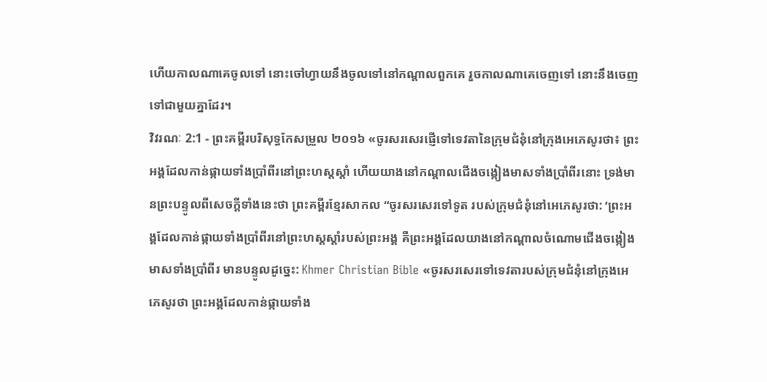ហើយកាលណាគេចូលទៅ នោះចៅហ្វាយនឹងចូលទៅនៅកណ្ដាលពួកគេ រួចកាលណាគេចេញទៅ នោះនឹងចេញទៅជាមួយគ្នាដែរ។
វិវរណៈ 2:1 - ព្រះគម្ពីរបរិសុទ្ធកែសម្រួល ២០១៦ «ចូរសរសេរផ្ញើទៅទេវតានៃក្រុមជំនុំនៅក្រុងអេភេសូរថា៖ ព្រះអង្គដែលកាន់ផ្កាយទាំងប្រាំពីរនៅព្រះហស្តស្តាំ ហើយយាងនៅកណ្ដាលជើងចង្កៀងមាសទាំងប្រាំពីរនោះ ទ្រង់មានព្រះបន្ទូលពីសេចក្តីទាំងនេះថា ព្រះគម្ពីរខ្មែរសាកល “ចូរសរសេរទៅទូត របស់ក្រុមជំនុំនៅអេភេសូរថា: ‘ព្រះអង្គដែលកាន់ផ្កាយទាំងប្រាំពីរនៅព្រះហស្តស្ដាំរបស់ព្រះអង្គ គឺព្រះអង្គដែលយាងនៅកណ្ដាលចំណោមជើងចង្កៀងមាសទាំងប្រាំពីរ មានបន្ទូលដូច្នេះ: Khmer Christian Bible «ចូរសរសេរទៅទេវតារបស់ក្រុមជំនុំនៅក្រុងអេភេសូរថា ព្រះអង្គដែលកាន់ផ្កាយទាំង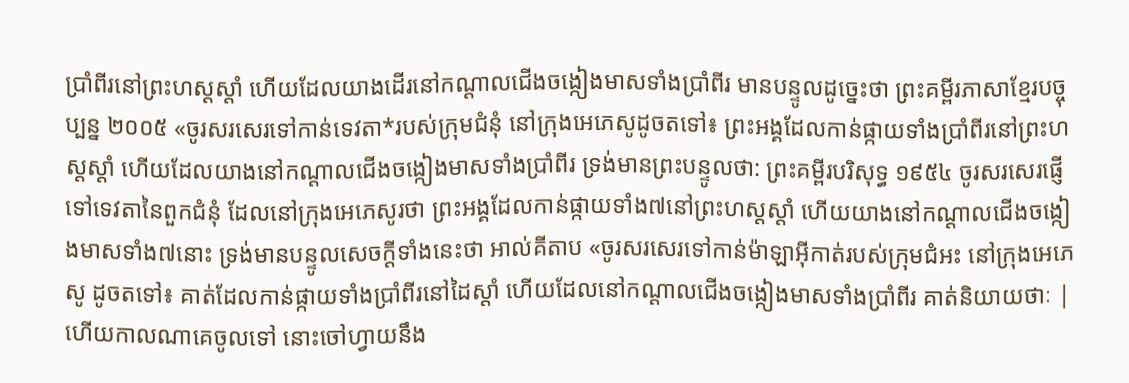ប្រាំពីរនៅព្រះហស្ដស្ដាំ ហើយដែលយាងដើរនៅកណ្ដាលជើងចង្កៀងមាសទាំងប្រាំពីរ មានបន្ទូលដូច្នេះថា ព្រះគម្ពីរភាសាខ្មែរបច្ចុប្បន្ន ២០០៥ «ចូរសរសេរទៅកាន់ទេវតា*របស់ក្រុមជំនុំ នៅក្រុងអេភេសូដូចតទៅ៖ ព្រះអង្គដែលកាន់ផ្កាយទាំងប្រាំពីរនៅព្រះហស្ដស្ដាំ ហើយដែលយាងនៅកណ្ដាលជើងចង្កៀងមាសទាំងប្រាំពីរ ទ្រង់មានព្រះបន្ទូលថា: ព្រះគម្ពីរបរិសុទ្ធ ១៩៥៤ ចូរសរសេរផ្ញើទៅទេវតានៃពួកជំនុំ ដែលនៅក្រុងអេភេសូរថា ព្រះអង្គដែលកាន់ផ្កាយទាំង៧នៅព្រះហស្តស្តាំ ហើយយាងនៅកណ្តាលជើងចង្កៀងមាសទាំង៧នោះ ទ្រង់មានបន្ទូលសេចក្ដីទាំងនេះថា អាល់គីតាប «ចូរសរសេរទៅកាន់ម៉ាឡាអ៊ីកាត់របស់ក្រុមជំអះ នៅក្រុងអេភេសូ ដូចតទៅ៖ គាត់ដែលកាន់ផ្កាយទាំងប្រាំពីរនៅដៃស្ដាំ ហើយដែលនៅកណ្ដាលជើងចង្កៀងមាសទាំងប្រាំពីរ គាត់និយាយថាៈ |
ហើយកាលណាគេចូលទៅ នោះចៅហ្វាយនឹង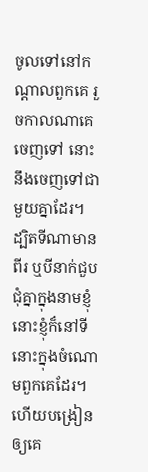ចូលទៅនៅកណ្ដាលពួកគេ រួចកាលណាគេចេញទៅ នោះនឹងចេញទៅជាមួយគ្នាដែរ។
ដ្បិតទីណាមានពីរ ឬបីនាក់ជួបជុំគ្នាក្នុងនាមខ្ញុំ នោះខ្ញុំក៏នៅទីនោះក្នុងចំណោមពួកគេដែរ។
ហើយបង្រៀនឲ្យគេ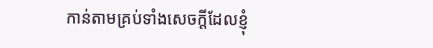កាន់តាមគ្រប់ទាំងសេចក្តីដែលខ្ញុំ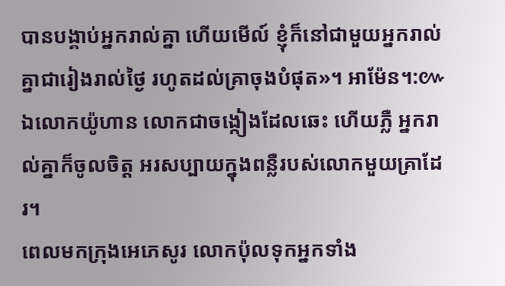បានបង្គាប់អ្នករាល់គ្នា ហើយមើល៍ ខ្ញុំក៏នៅជាមួយអ្នករាល់គ្នាជារៀងរាល់ថ្ងៃ រហូតដល់គ្រាចុងបំផុត»។ អាម៉ែន។:៚
ឯលោកយ៉ូហាន លោកជាចង្កៀងដែលឆេះ ហើយភ្លឺ អ្នករាល់គ្នាក៏ចូលចិត្ត អរសប្បាយក្នុងពន្លឺរបស់លោកមួយគ្រាដែរ។
ពេលមកក្រុងអេភេសូរ លោកប៉ុលទុកអ្នកទាំង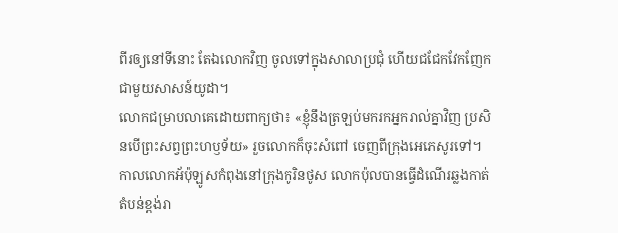ពីរឲ្យនៅទីនោះ តែឯលោកវិញ ចូលទៅក្នុងសាលាប្រជុំ ហើយជជែកវែកញែកជាមួយសាសន៍យូដា។
លោកជម្រាបលាគេដោយពាក្យថា៖ «ខ្ញុំនឹងត្រឡប់មករកអ្នករាល់គ្នាវិញ ប្រសិនបើព្រះសព្វព្រះហឫទ័យ» រួចលោកក៏ចុះសំពៅ ចេញពីក្រុងអេភេសូរទៅ។
កាលលោកអ័ប៉ុឡូសកំពុងនៅក្រុងកូរិនថូស លោកប៉ុលបានធ្វើដំណើរឆ្លងកាត់តំបន់ខ្ពង់រា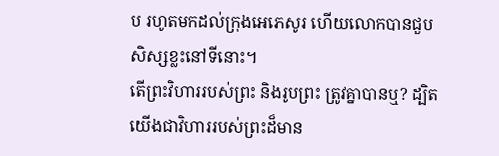ប រហូតមកដល់ក្រុងអេភេសូរ ហើយលោកបានជួបសិស្សខ្លះនៅទីនោះ។
តើព្រះវិហាររបស់ព្រះ និងរូបព្រះ ត្រូវគ្នាបានឬ? ដ្បិតយើងជាវិហាររបស់ព្រះដ៏មាន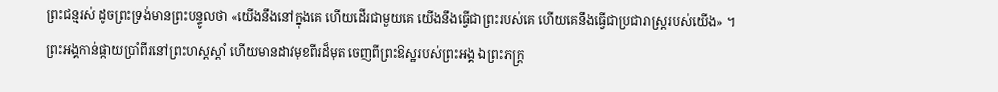ព្រះជន្មរស់ ដូចព្រះទ្រង់មានព្រះបន្ទូលថា «យើងនឹងនៅក្នុងគេ ហើយដើរជាមួយគេ យើងនឹងធ្វើជាព្រះរបស់គេ ហើយគេនឹងធ្វើជាប្រជារាស្ត្ររបស់យើង» ។
ព្រះអង្គកាន់ផ្កាយប្រាំពីរនៅព្រះហស្តស្តាំ ហើយមានដាវមុខពីរដ៏មុត ចេញពីព្រះឱស្ឋរបស់ព្រះអង្គ ឯព្រះភក្ត្រ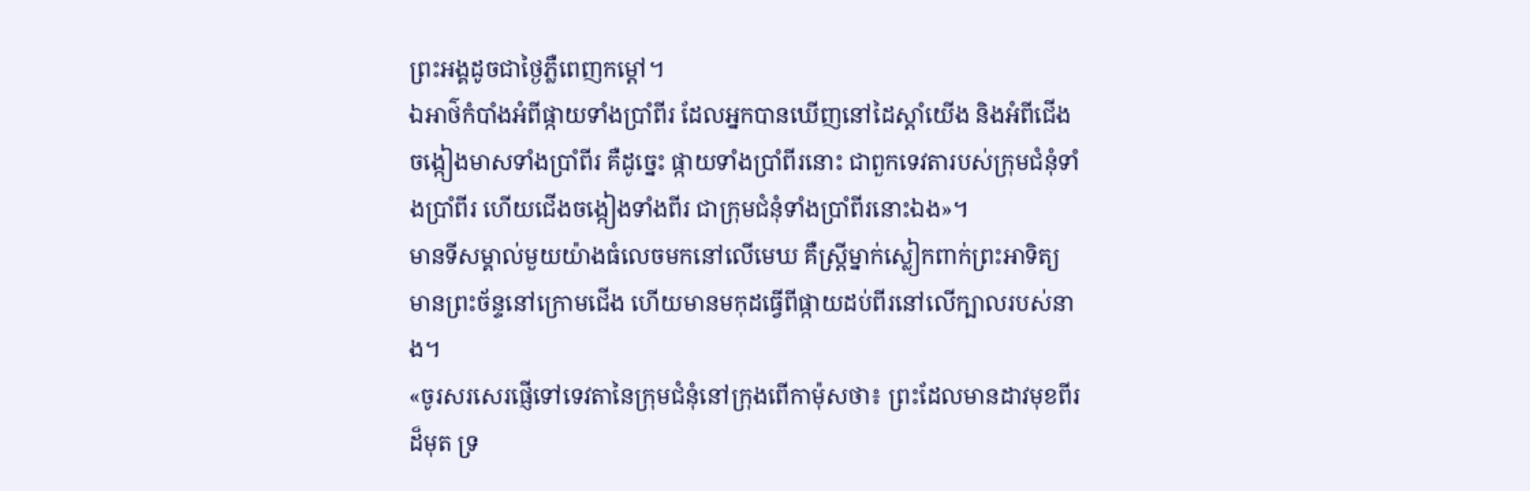ព្រះអង្គដូចជាថ្ងៃភ្លឺពេញកម្ដៅ។
ឯអាថ៌កំបាំងអំពីផ្កាយទាំងប្រាំពីរ ដែលអ្នកបានឃើញនៅដៃស្តាំយើង និងអំពីជើងចង្កៀងមាសទាំងប្រាំពីរ គឺដូច្នេះ ផ្កាយទាំងប្រាំពីរនោះ ជាពួកទេវតារបស់ក្រុមជំនុំទាំងប្រាំពីរ ហើយជើងចង្កៀងទាំងពីរ ជាក្រុមជំនុំទាំងប្រាំពីរនោះឯង»។
មានទីសម្គាល់មួយយ៉ាងធំលេចមកនៅលើមេឃ គឺស្ត្រីម្នាក់ស្លៀកពាក់ព្រះអាទិត្យ មានព្រះច័ន្ទនៅក្រោមជើង ហើយមានមកុដធ្វើពីផ្កាយដប់ពីរនៅលើក្បាលរបស់នាង។
«ចូរសរសេរផ្ញើទៅទេវតានៃក្រុមជំនុំនៅក្រុងពើកាម៉ុសថា៖ ព្រះដែលមានដាវមុខពីរដ៏មុត ទ្រ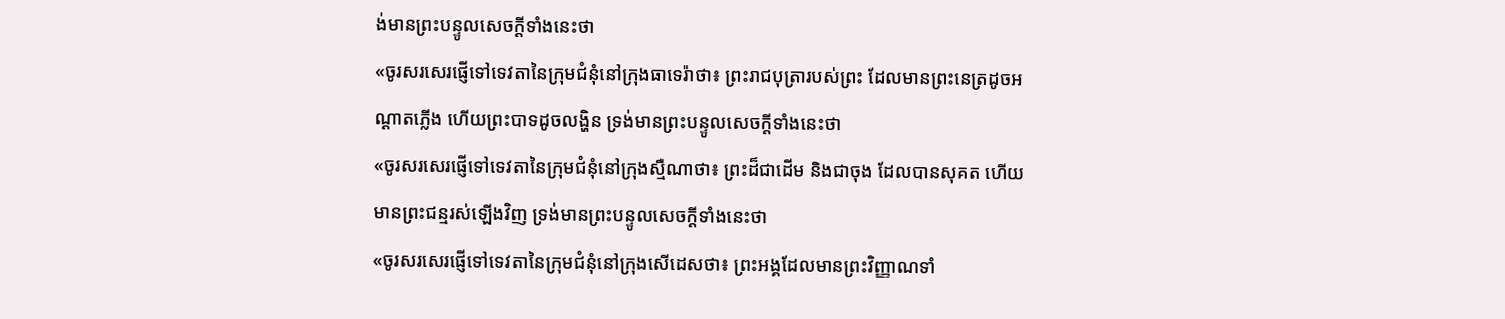ង់មានព្រះបន្ទូលសេចក្ដីទាំងនេះថា
«ចូរសរសេរផ្ញើទៅទេវតានៃក្រុមជំនុំនៅក្រុងធាទេរ៉ាថា៖ ព្រះរាជបុត្រារបស់ព្រះ ដែលមានព្រះនេត្រដូចអណ្ដាតភ្លើង ហើយព្រះបាទដូចលង្ហិន ទ្រង់មានព្រះបន្ទូលសេចក្តីទាំងនេះថា
«ចូរសរសេរផ្ញើទៅទេវតានៃក្រុមជំនុំនៅក្រុងស្មឺណាថា៖ ព្រះដ៏ជាដើម និងជាចុង ដែលបានសុគត ហើយមានព្រះជន្មរស់ឡើងវិញ ទ្រង់មានព្រះបន្ទូលសេចក្ដីទាំងនេះថា
«ចូរសរសេរផ្ញើទៅទេវតានៃក្រុមជំនុំនៅក្រុងសើដេសថា៖ ព្រះអង្គដែលមានព្រះវិញ្ញាណទាំ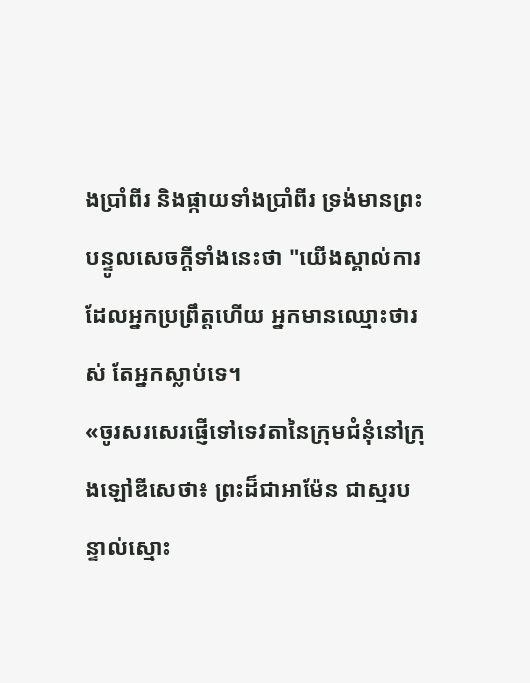ងប្រាំពីរ និងផ្កាយទាំងប្រាំពីរ ទ្រង់មានព្រះបន្ទូលសេចក្ដីទាំងនេះថា "យើងស្គាល់ការដែលអ្នកប្រព្រឹត្តហើយ អ្នកមានឈ្មោះថារស់ តែអ្នកស្លាប់ទេ។
«ចូរសរសេរផ្ញើទៅទេវតានៃក្រុមជំនុំនៅក្រុងឡៅឌីសេថា៖ ព្រះដ៏ជាអាម៉ែន ជាស្មរបន្ទាល់ស្មោះ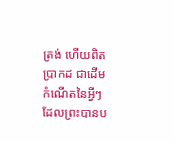ត្រង់ ហើយពិតប្រាកដ ជាដើមកំណើតនៃអ្វីៗដែលព្រះបានប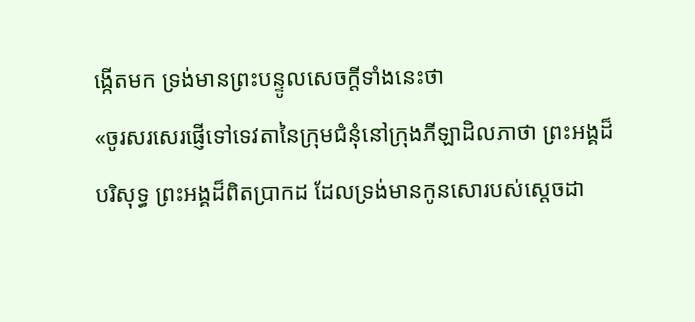ង្កើតមក ទ្រង់មានព្រះបន្ទូលសេចក្ដីទាំងនេះថា
«ចូរសរសេរផ្ញើទៅទេវតានៃក្រុមជំនុំនៅក្រុងភីឡាដិលភាថា ព្រះអង្គដ៏បរិសុទ្ធ ព្រះអង្គដ៏ពិតប្រាកដ ដែលទ្រង់មានកូនសោរបស់ស្តេចដា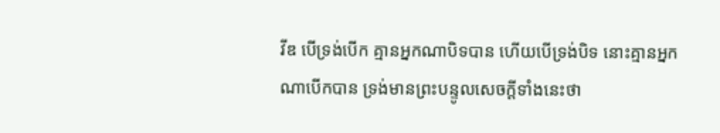វីឌ បើទ្រង់បើក គ្មានអ្នកណាបិទបាន ហើយបើទ្រង់បិទ នោះគ្មានអ្នកណាបើកបាន ទ្រង់មានព្រះបន្ទូលសេចក្ដីទាំងនេះថា